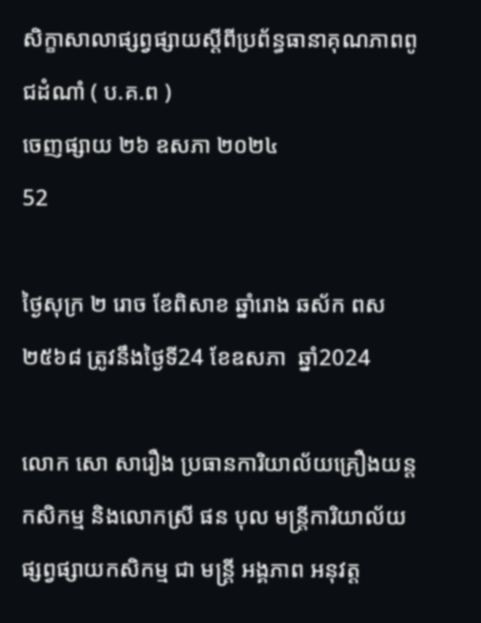សិក្ខាសាលាផ្សព្វផ្សាយស្តីពីប្រព័ន្ធធានាគុណភាពពូជដំណាំ ( ប.គ.ព )
ចេញផ្សាយ ២៦ ឧសភា ២០២៤
52

ថ្ងៃសុក្រ ២ រោច ខែពិសាខ ឆ្នាំរោង ឆស័ក ពស ២៥៦៨ ត្រូវនឹងថ្ងៃទី24 ខែឧសភា  ឆ្នាំ2024

លោក សោ សារឿង ប្រធានការិយាល័យគ្រឿងយន្ដកសិកម្ម និងលោកស្រី ផន បុល មន្ត្រីការិយាល័យផ្សព្វផ្សាយកសិកម្ម ជា មន្ត្រី អង្គភាព អនុវត្ត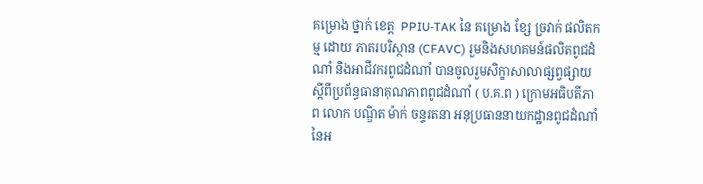គម្រោង ថ្នាក់ ខេត្ត  PPIU-TAK នៃ គម្រោង ខ្សែ ច្រវាក់ ផលិតកម្ម ដោយ ភាតរបរិស្ថាន (CFAVC) រួមនិងសហគមន៍ផលិតពូជដំណាំ និងអាជីវករពូជដំណាំ បានចូលរួមសិក្ខាសាលាផ្សព្វផ្សាយស្តីពីប្រព័ន្ធធានាគុណភាពពូជដំណាំ ( ប.គ.ព ) ក្រោមអធិបតីភាព លោក បណ្ឌិត ម៉ាក់ ចន្ទរតនា អនុប្រធាននាយកដ្ឋានពូជដំណាំ នៃអ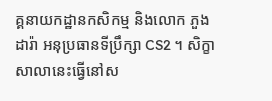គ្គនាយកដ្ឋានកសិកម្ម និងលោក ភួង ដារ៉ា អនុប្រធានទីប្រឹក្សា CS2 ។ សិក្ខាសាលានេះធ្វេីនៅស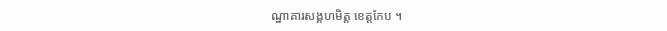ណ្ឋាគារសង្គហមិត្ត ខេត្តកែប ។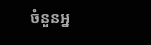ចំនួនអ្ន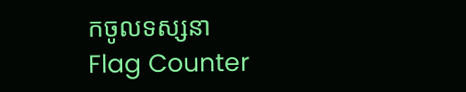កចូលទស្សនា
Flag Counter